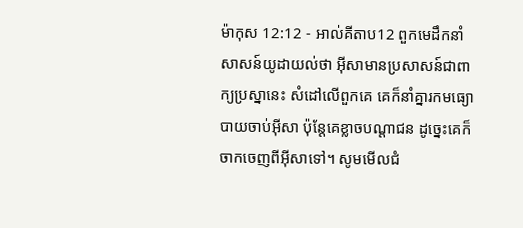ម៉ាកុស 12:12 - អាល់គីតាប12 ពួកមេដឹកនាំសាសន៍យូដាយល់ថា អ៊ីសាមានប្រសាសន៍ជាពាក្យប្រស្នានេះ សំដៅលើពួកគេ គេក៏នាំគ្នារកមធ្យោបាយចាប់អ៊ីសា ប៉ុន្ដែគេខ្លាចបណ្ដាជន ដូច្នេះគេក៏ចាកចេញពីអ៊ីសាទៅ។ សូមមើលជំ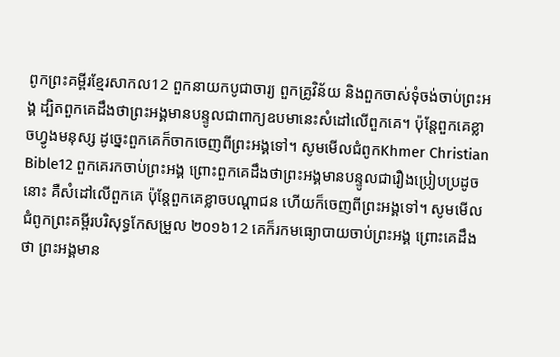ពូកព្រះគម្ពីរខ្មែរសាកល12 ពួកនាយកបូជាចារ្យ ពួកគ្រូវិន័យ និងពួកចាស់ទុំចង់ចាប់ព្រះអង្គ ដ្បិតពួកគេដឹងថាព្រះអង្គមានបន្ទូលជាពាក្យឧបមានេះសំដៅលើពួកគេ។ ប៉ុន្តែពួកគេខ្លាចហ្វូងមនុស្ស ដូច្នេះពួកគេក៏ចាកចេញពីព្រះអង្គទៅ។ សូមមើលជំពូកKhmer Christian Bible12 ពួកគេរកចាប់ព្រះអង្គ ព្រោះពួកគេដឹងថាព្រះអង្គមានបន្ទូលជារឿងប្រៀបប្រដូចនោះ គឺសំដៅលើពួកគេ ប៉ុន្ដែពួកគេខ្លាចបណ្ដាជន ហើយក៏ចេញពីព្រះអង្គទៅ។ សូមមើលជំពូកព្រះគម្ពីរបរិសុទ្ធកែសម្រួល ២០១៦12 គេក៏រកមធ្យោបាយចាប់ព្រះអង្គ ព្រោះគេដឹងថា ព្រះអង្គមាន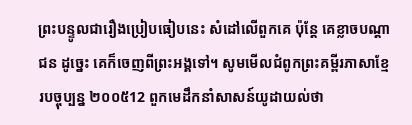ព្រះបន្ទូលជារឿងប្រៀបធៀបនេះ សំដៅលើពួកគេ ប៉ុន្តែ គេខ្លាចបណ្ដាជន ដូច្នេះ គេក៏ចេញពីព្រះអង្គទៅ។ សូមមើលជំពូកព្រះគម្ពីរភាសាខ្មែរបច្ចុប្បន្ន ២០០៥12 ពួកមេដឹកនាំសាសន៍យូដាយល់ថា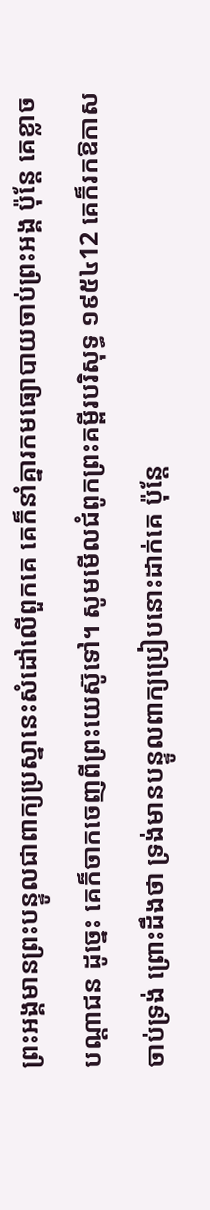ព្រះអង្គមានព្រះបន្ទូលជាពាក្យប្រស្នានេះសំដៅលើពួកគេ គេក៏នាំគ្នារកមធ្យោបាយចាប់ព្រះអង្គ ប៉ុន្តែ គេខ្លាចបណ្ដាជន ដូច្នេះ គេក៏ចាកចេញពីព្រះយេស៊ូទៅ។ សូមមើលជំពូកព្រះគម្ពីរបរិសុទ្ធ ១៩៥៤12 គេក៏រកឱកាសចាប់ទ្រង់ ព្រោះដឹងថា ទ្រង់មានបន្ទូលពាក្យប្រៀបនោះដាក់គេ ប៉ុន្តែ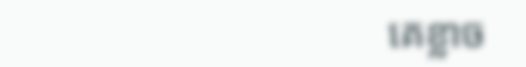គេខ្លាច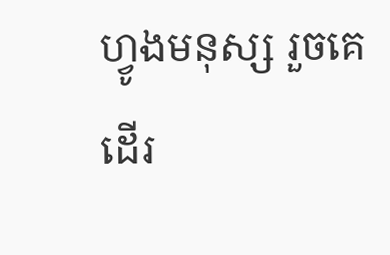ហ្វូងមនុស្ស រួចគេដើរ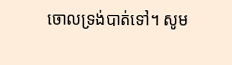ចោលទ្រង់បាត់ទៅ។ សូម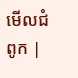មើលជំពូក |